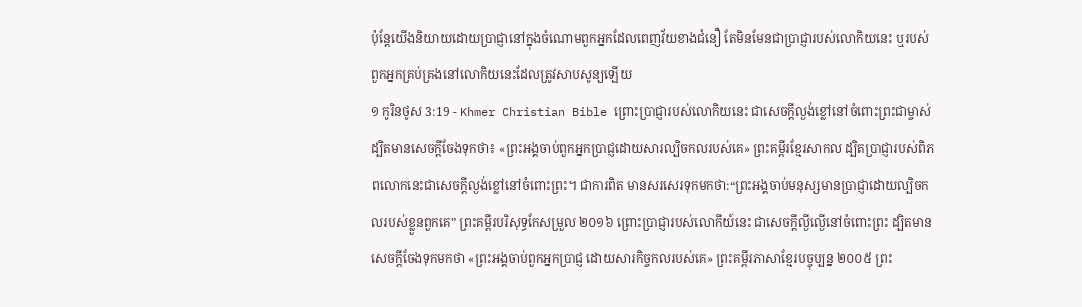ប៉ុន្ដែយើងនិយាយដោយប្រាជ្ញានៅក្នុងចំណោមពួកអ្នកដែលពេញវ័យខាងជំនឿ តែមិនមែនជាប្រាជ្ញារបស់លោកិយនេះ ឬរបស់ពួកអ្នកគ្រប់គ្រងនៅលោកិយនេះដែលត្រូវសាបសូន្យឡើយ
១ កូរិនថូស 3:19 - Khmer Christian Bible ព្រោះប្រាជ្ញារបស់លោកិយនេះ ជាសេចក្ដីល្ងង់ខ្លៅនៅចំពោះព្រះជាម្ចាស់ ដ្បិតមានសេចក្ដីចែងទុកថា៖ «ព្រះអង្គចាប់ពួកអ្នកប្រាជ្ញដោយសារល្បិចកលរបស់គេ» ព្រះគម្ពីរខ្មែរសាកល ដ្បិតប្រាជ្ញារបស់ពិភពលោកនេះជាសេចក្ដីល្ងង់ខ្លៅនៅចំពោះព្រះ។ ជាការពិត មានសរសេរទុកមកថា:“ព្រះអង្គចាប់មនុស្សមានប្រាជ្ញាដោយល្បិចកលរបស់ខ្លួនពួកគេ” ព្រះគម្ពីរបរិសុទ្ធកែសម្រួល ២០១៦ ព្រោះប្រាជ្ញារបស់លោកីយ៍នេះ ជាសេចក្តីល្ងីល្ងើនៅចំពោះព្រះ ដ្បិតមានសេចក្តីចែងទុកមកថា «ព្រះអង្គចាប់ពួកអ្នកប្រាជ្ញ ដោយសារកិច្ចកលរបស់គេ» ព្រះគម្ពីរភាសាខ្មែរបច្ចុប្បន្ន ២០០៥ ព្រះ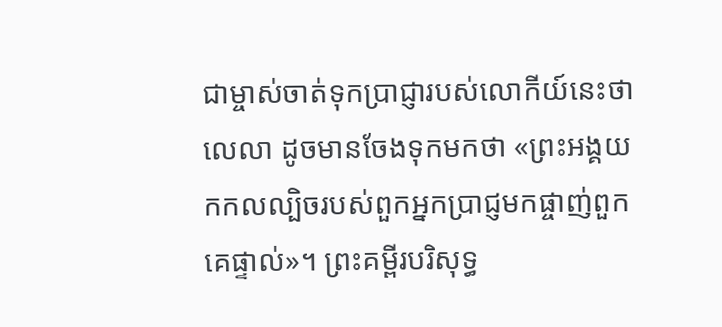ជាម្ចាស់ចាត់ទុកប្រាជ្ញារបស់លោកីយ៍នេះថាលេលា ដូចមានចែងទុកមកថា «ព្រះអង្គយកកលល្បិចរបស់ពួកអ្នកប្រាជ្ញមកផ្ចាញ់ពួកគេផ្ទាល់»។ ព្រះគម្ពីរបរិសុទ្ធ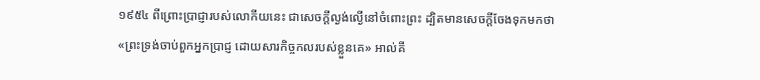១៩៥៤ ពីព្រោះប្រាជ្ញារបស់លោកីយនេះ ជាសេចក្ដីល្ងង់ល្ងើនៅចំពោះព្រះ ដ្បិតមានសេចក្ដីចែងទុកមកថា «ព្រះទ្រង់ចាប់ពួកអ្នកប្រាជ្ញ ដោយសារកិច្ចកលរបស់ខ្លួនគេ» អាល់គី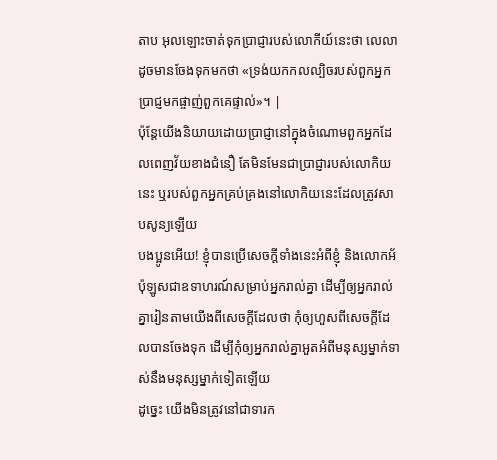តាប អុលឡោះចាត់ទុកប្រាជ្ញារបស់លោកីយ៍នេះថា លេលា ដូចមានចែងទុកមកថា «ទ្រង់យកកលល្បិចរបស់ពួកអ្នកប្រាជ្ញមកផ្ចាញ់ពួកគេផ្ទាល់»។ |
ប៉ុន្ដែយើងនិយាយដោយប្រាជ្ញានៅក្នុងចំណោមពួកអ្នកដែលពេញវ័យខាងជំនឿ តែមិនមែនជាប្រាជ្ញារបស់លោកិយនេះ ឬរបស់ពួកអ្នកគ្រប់គ្រងនៅលោកិយនេះដែលត្រូវសាបសូន្យឡើយ
បងប្អូនអើយ! ខ្ញុំបានប្រើសេចក្ដីទាំងនេះអំពីខ្ញុំ និងលោកអ័ប៉ុឡូសជាឧទាហរណ៍សម្រាប់អ្នករាល់គ្នា ដើម្បីឲ្យអ្នករាល់គ្នារៀនតាមយើងពីសេចក្ដីដែលថា កុំឲ្យហួសពីសេចក្ដីដែលបានចែងទុក ដើម្បីកុំឲ្យអ្នករាល់គ្នាអួតអំពីមនុស្សម្នាក់ទាស់នឹងមនុស្សម្នាក់ទៀតឡើយ
ដូច្នេះ យើងមិនត្រូវនៅជាទារក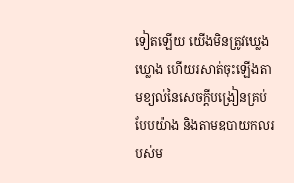ទៀតឡើយ យើងមិនត្រូវឃ្លេងឃ្លោង ហើយរសាត់ចុះឡើងតាមខ្យល់នៃសេចក្ដីបង្រៀនគ្រប់បែបយ៉ាង និងតាមឧបាយកលរបស់ម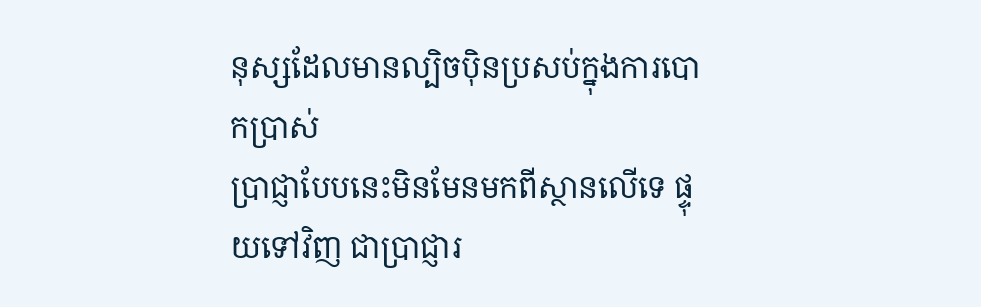នុស្សដែលមានល្បិចប៉ិនប្រសប់ក្នុងការបោកប្រាស់
ប្រាជ្ញាបែបនេះមិនមែនមកពីស្ថានលើទេ ផ្ទុយទៅវិញ ជាប្រាជ្ញារ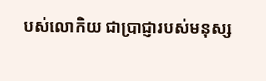បស់លោកិយ ជាប្រាជ្ញារបស់មនុស្ស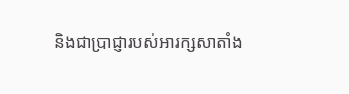និងជាប្រាជ្ញារបស់អារក្សសាតាំង